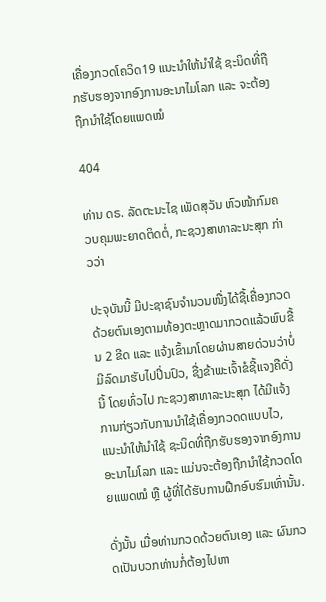ເຄື່ອງກວດໂຄວິດ19 ແນະນຳໃຫ້ນຳໃຊ້ ຊະນິດທີ່ຖືກຮັບຮອງຈາກອົງການອະນາໄມໂລກ ແລະ ຈະຕ້ອງຖືກນໍາໃຊ້ໂດຍແພດໝໍ

404

ທ່ານ ດຣ. ລັດຕະນະໄຊ ເພັດສຸວັນ ຫົວໜ້າກົມຄວບຄຸມພະຍາດຕິດຕໍ່, ກະຊວງສາທາລະນະສຸກ ກ່າວວ່າ

ປະຈຸບັນນີ້ ມີປະຊາຊົນຈຳນວນໜື່ງໄດ້ຊື້ເຄື່ອງກວດດ້ວຍຕົນເອງຕາມທ້ອງຕະຫຼາດມາກວດແລ້ວພົບຂື້ນ 2 ຂີດ ແລະ ແຈ້ງເຂົ້າມາໂດຍຜ່ານສາຍດ່ວນວ່າບໍ່ມີລົດມາຮັບໄປປີ່ນປົວ, ຊື່ງຂ້າພະເຈົ້າຂໍຊີ້ແຈງຄືດັ່ງນີ້ ໂດຍທົ່ວໄປ ກະຊວງສາທາລະນະສຸກ ໄດ້ມີແຈ້ງການກ່ຽວກັບການນຳໃຊ້ເຄື່ອງກວດດແບບໄວ, ແນະນຳໃຫ້ນຳໃຊ້ ຊະນິດທີ່ຖືກຮັບຮອງຈາກອົງການອະນາໄມໂລກ ແລະ ແມ່ນຈະຕ້ອງຖືກນຳໃຊ້ກວດໂດຍແພດໝໍ ຫຼື ຜູ້ທີ່ໄດ້ຮັບການຝືກອົບຮົມເທົ່ານັ້ນ.

ດັ່ງນັ້ນ ເມື່ອທ່ານກວດດ້ວຍຕົນເອງ ແລະ ຜົນກວດເປັນບວກທ່ານກໍ່ຕ້ອງໄປຫາ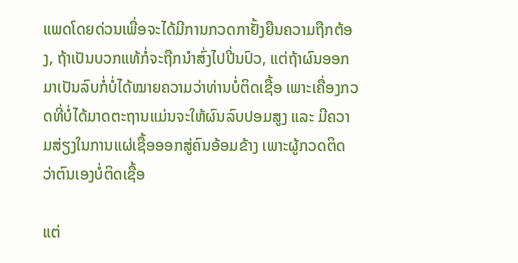ແພດໂດຍດ່ວນເພື່ອຈະໄດ້ມີການກວດກາຢັ້ງຍືນຄວາມຖືກຕ້ອງ, ຖ້າເປັນບວກແທ້ກໍ່ຈະຖືກນຳສົ່ງໄປປີ່ນປົວ, ແຕ່ຖ້າຜົນອອກມາເປັນລົບກໍ່ບໍ່ໄດ້ໝາຍຄວາມວ່າທ່ານບໍ່ຕິດເຊື້ອ ເພາະເຄື່ອງກວດທີ່ບໍ່ໄດ້ມາດຕະຖານແມ່ນຈະໃຫ້ຜົນລົບປອມສູງ ແລະ ມີຄວາມສ່ຽງໃນການແຜ່ເຊື້ອອອກສູ່ຄົນອ້ອມຂ້າງ ເພາະຜູ້ກວດຕິດວ່າຕົນເອງບໍ່ຕິດເຊື້ອ

ແຕ່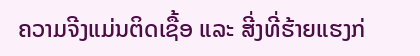ຄວາມຈີງແມ່ນຕິດເຊື້ອ ແລະ ສີ່ງທີ່ຮ້າຍແຮງກ່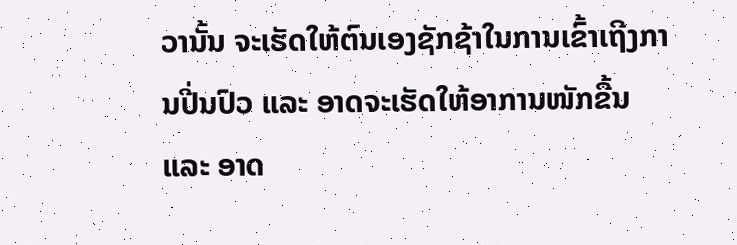ວານັ້ນ ຈະເຮັດໃຫ້ຕົນເອງຊັກຊ້າໃນການເຂົ້າເຖີງການປີ່ນປົວ ແລະ ອາດຈະເຮັດໃຫ້ອາການໜັກຂື້ນ ແລະ ອາດ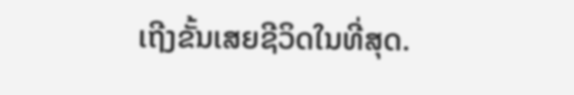ເຖີງຂັ້ນເສຍຊີວິດໃນທີ່ສຸດ.